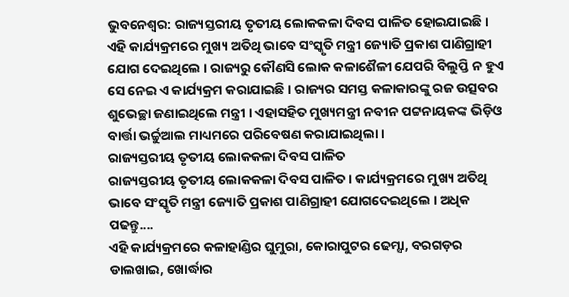ଭୁବନେଶ୍ବର: ରାଜ୍ୟସ୍ତରୀୟ ତୃତୀୟ ଲୋକକଳା ଦିବସ ପାଳିତ ହୋଇଯାଇଛି । ଏହି କାର୍ଯ୍ୟକ୍ରମରେ ମୁଖ୍ୟ ଅତିଥି ଭାବେ ସଂସ୍କୃତି ମନ୍ତ୍ରୀ ଜ୍ୟୋତି ପ୍ରକାଶ ପାଣିଗ୍ରାହୀ ଯୋଗ ଦେଇଥିଲେ । ରାଜ୍ୟରୁ କୌଣସି ଲୋକ କଳାଶୈଳୀ ଯେପରି ବିଲୁପ୍ତି ନ ହୁଏ ସେ ନେଇ ଏ କାର୍ଯ୍ୟକ୍ରମ କରାଯାଇଛି । ରାଜ୍ୟର ସମସ୍ତ କଳାକାରଙ୍କୁ ରଜ ଉତ୍ସବର ଶୁଭେଚ୍ଛା ଜଣାଇଥିଲେ ମନ୍ତ୍ରୀ । ଏହାସହିତ ମୁଖ୍ୟମନ୍ତ୍ରୀ ନବୀନ ପଟ୍ଟନାୟକଙ୍କ ଭିଡ଼ିଓ ବାର୍ତ୍ତା ଭର୍ଚ୍ଚୁଆଲ ମାଧ୍ୟମରେ ପରିବେଷଣ କରାଯାଇଥିଲା ।
ରାଜ୍ୟସ୍ତରୀୟ ତୃତୀୟ ଲୋକକଳା ଦିବସ ପାଳିତ
ରାଜ୍ୟସ୍ତରୀୟ ତୃତୀୟ ଲୋକକଳା ଦିବସ ପାଳିତ । କାର୍ଯ୍ୟକ୍ରମରେ ମୁଖ୍ୟ ଅତିଥି ଭାବେ ସଂସ୍କୃତି ମନ୍ତ୍ରୀ ଜ୍ୟୋତି ପ୍ରକାଶ ପାଣିଗ୍ରାହୀ ଯୋଗଦେଇଥିଲେ । ଅଧିକ ପଢନ୍ତୁ....
ଏହି କାର୍ଯ୍ୟକ୍ରମରେ କଳାହାଣ୍ଡିର ଘୁମୁରା, କୋରାପୁଟର ଢେମ୍ସା, ବରଗଡ଼ର ଡାଲଖାଇ, ଖୋର୍ଦ୍ଧାର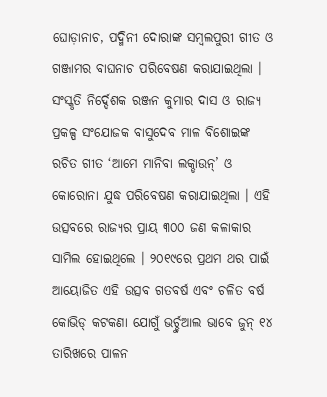ଘୋଡ଼ାନାଚ, ପଦ୍ମିନୀ ଦୋରାଙ୍କ ସମ୍ବଲପୁରୀ ଗୀତ ଓ ଗଞ୍ଜାମର ବାଘନାଚ ପରିବେଷଣ କରାଯାଇଥିଲା । ସଂସ୍କୃତି ନିର୍ଦ୍ଦେଶକ ରଞ୍ଜନ କୁମାର ଦାସ ଓ ରାଜ୍ୟ ପ୍ରକଳ୍ପ ସଂଯୋଜକ ବାସୁଦେବ ମାଳ ବିଶୋଇଙ୍କ ରଚିତ ଗୀତ ‘ଆମେ ମାନିବା ଲକ୍ଡାଉନ୍’ ଓ କୋରୋନା ଯୁଦ୍ଧ ପରିବେଷଣ କରାଯାଇଥିଲା । ଏହି ଉତ୍ସବରେ ରାଜ୍ୟର ପ୍ରାୟ ୩୦୦ ଜଣ କଳାକାର ସାମିଲ ହୋଇଥିଲେ । ୨୦୧୯ରେ ପ୍ରଥମ ଥର ପାଇଁ ଆୟୋଜିତ ଏହି ଉତ୍ସବ ଗତବର୍ଷ ଏବଂ ଚଳିତ ବର୍ଷ କୋଭିଡ୍ କଟକଣା ଯୋଗୁଁ ଭର୍ଚ୍ଚୁଆଲ ଭାବେ ଜୁନ୍ ୧୪ ତାରିଖରେ ପାଳନ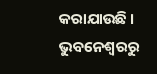କରାଯାଉଛି ।
ଭୁବନେଶ୍ବରରୁ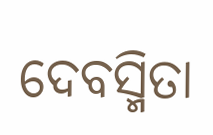ଦେବସ୍ମିତା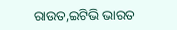ରାଉତ,ଇଟିଭି ଭାରତ